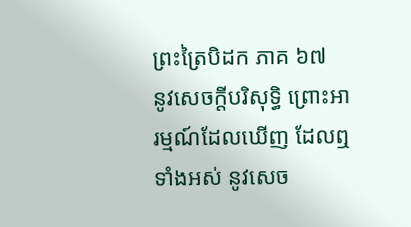ព្រះត្រៃបិដក ភាគ ៦៧
នូវសេចក្តីបរិសុទ្ធិ ព្រោះអារម្មណ៍ដែលឃើញ ដែលឮទាំងអស់ នូវសេច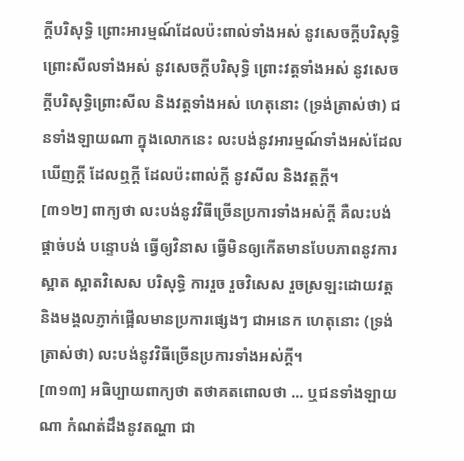ក្តីបរិសុទ្ធិ ព្រោះអារម្មណ៍ដែលប៉ះពាល់ទាំងអស់ នូវសេចក្តីបរិសុទ្ធិ ព្រោះសីលទាំងអស់ នូវសេចក្តីបរិសុទ្ធិ ព្រោះវត្តទាំងអស់ នូវសេចក្តីបរិសុទ្ធិព្រោះសីល និងវត្តទាំងអស់ ហេតុនោះ (ទ្រង់ត្រាស់ថា) ជនទាំងឡាយណា ក្នុងលោកនេះ លះបង់នូវអារម្មណ៍ទាំងអស់ដែលឃើញក្តី ដែលឮក្តី ដែលប៉ះពាល់ក្តី នូវសីល និងវត្តក្តី។
[៣១២] ពាក្យថា លះបង់នូវវិធីច្រើនប្រការទាំងអស់ក្តី គឺលះបង់ ផ្តាច់បង់ បន្ទោបង់ ធ្វើឲ្យវិនាស ធ្វើមិនឲ្យកើតមានបែបភាពនូវការស្អាត ស្អាតវិសេស បរិសុទ្ធិ ការរួច រួចវិសេស រួចស្រឡះដោយវត្ត និងមង្គលភ្ញាក់ផ្អើលមានប្រការផ្សេងៗ ជាអនេក ហេតុនោះ (ទ្រង់ត្រាស់ថា) លះបង់នូវវិធីច្រើនប្រការទាំងអស់ក្តី។
[៣១៣] អធិប្បាយពាក្យថា តថាគតពោលថា ... ឬជនទាំងឡាយណា កំណត់ដឹងនូវតណ្ហា ជា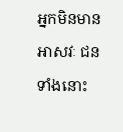អ្នកមិនមានអាសវៈ ជនទាំងនោះ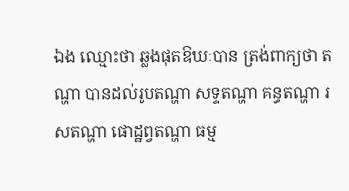ឯង ឈ្មោះថា ឆ្លងផុតឱឃៈបាន ត្រង់ពាក្យថា តណ្ហា បានដល់រូបតណ្ហា សទ្ទតណ្ហា គន្ធតណ្ហា រសតណ្ហា ផោដ្ឋព្វតណ្ហា ធម្ម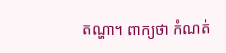តណ្ហា។ ពាក្យថា កំណត់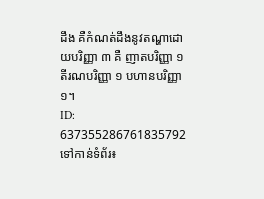ដឹង គឺកំណត់ដឹងនូវតណ្ហាដោយបរិញ្ញា ៣ គឺ ញាតបរិញ្ញា ១ តីរណបរិញ្ញា ១ បហានបរិញ្ញា ១។
ID: 637355286761835792
ទៅកាន់ទំព័រ៖